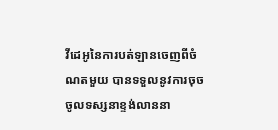វីដេអូនៃការបត់ឡានចេញពីចំណតមួយ បានទទួលនូវការចុចចូលទស្សនាខ្ទង់លាននា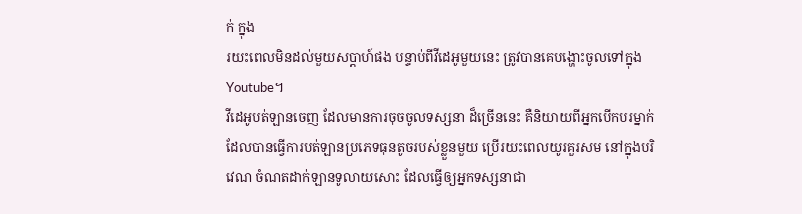ក់ ក្នុង
រយះពេលមិនដល់មួយសប្តាហ៍ផង បន្ទាប់ពីវីដេអូមួយនេះ ត្រូវបានគេបង្ហោះចូលទៅក្នុង
Youtube។
វីដេអូបត់ឡានចេញ ដែលមានការចុចចូលទស្សនា ដ៏ច្រើននេះ គឺនិយាយពីអ្នកបើកបរម្នាក់
ដែលបានធ្វើការបត់ឡានប្រភេទធុនតូចរបស់ខ្លួនមួយ ប្រើរយះពេលយូរគួរសម នៅក្នុងបរិ
វេណ ចំណតដាក់ឡានទូលាយសោះ ដែលធ្វើឲ្យអ្នកទស្សនាជា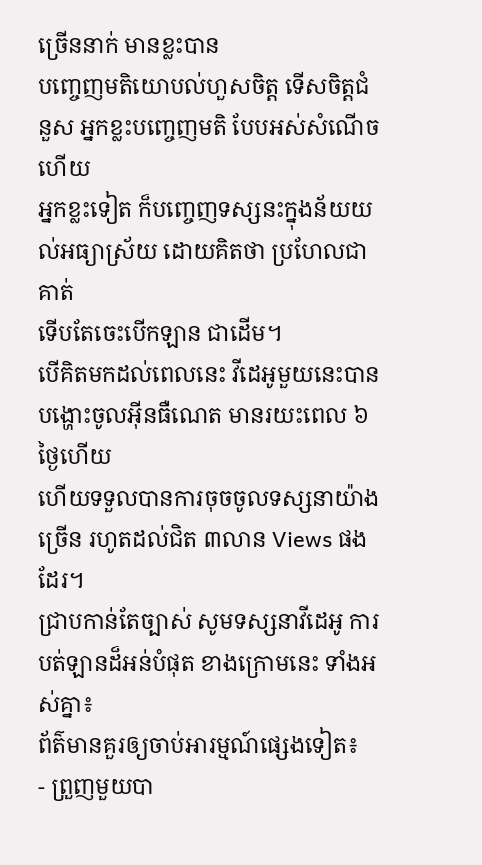ច្រើននាក់ មានខ្លះបាន
បញ្ចេញមតិយោបល់ហួសចិត្ត ទើសចិត្តជំនួស អ្នកខ្លះបញ្ចេញមតិ បែបអស់សំណើច ហើយ
អ្នកខ្លះទៀត ក៏បញ្ចេញទស្សនះក្នុងន័យយល់អធ្យាស្រ័យ ដោយគិតថា ប្រហែលជាគាត់
ទើបតែចេះបើកឡាន ជាដើម។
បើគិតមកដល់ពេលនេះ វីដេអូមួយនេះបានបង្ហោះចូលអ៊ីនធឺណេត មានរយះពេល ៦ថ្ងៃហើយ
ហើយទទួលបានការចុចចូលទស្សនាយ៉ាងច្រើន រហូតដល់ជិត ៣លាន Views ផងដែរ។
ជ្រាបកាន់តែច្បាស់ សូមទស្សនាវីដេអូ ការបត់ឡានដ៏អន់បំផុត ខាងក្រោមនេះ ទាំងអស់គ្នា៖
ព័ត៌មានគួរឲ្យចាប់អារម្មណ៍ផ្សេងទៀត៖
- ព្រួញមួយបា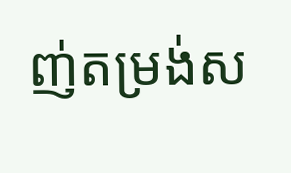ញ់តម្រង់ស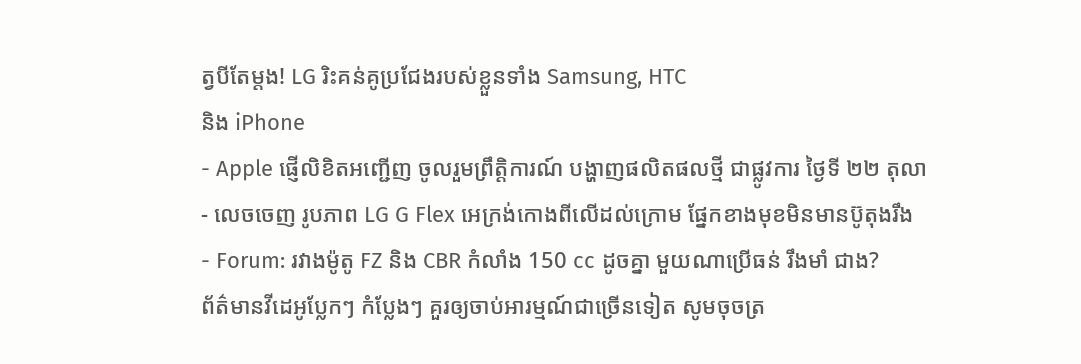ត្វបីតែម្តង! LG រិះគន់គូប្រជែងរបស់ខ្លួនទាំង Samsung, HTC
និង iPhone
- Apple ផ្ញើលិខិតអញ្ជើញ ចូលរួមព្រឹត្តិការណ៍ បង្ហាញផលិតផលថ្មី ជាផ្លូវការ ថ្ងៃទី ២២ តុលា
- លេចចេញ រូបភាព LG G Flex អេក្រង់កោងពីលើដល់ក្រោម ផ្នែកខាងមុខមិនមានប៊ូតុងរឹង
- Forum: រវាងម៉ូតូ FZ និង CBR កំលាំង 150 cc ដូចគ្នា មួយណាប្រើធន់ រឹងមាំ ជាង?
ព័ត៌មានវីដេអូប្លែកៗ កំប្លែងៗ គួរឲ្យចាប់អារម្មណ៍ជាច្រើនទៀត សូមចុចត្រ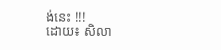ង់នេះ !!!
ដោយ៖ សិលា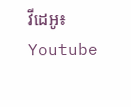វីដេអូ៖ Youtube